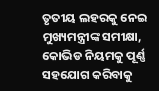ତୃତୀୟ ଲହରକୁ ନେଇ ମୁଖ୍ୟମନ୍ତ୍ରୀଙ୍କ ସମୀକ୍ଷା, କୋଭିଡ ନିୟମକୁ ପୂର୍ଣ୍ଣ ସହଯୋଗ କରିବାକୁ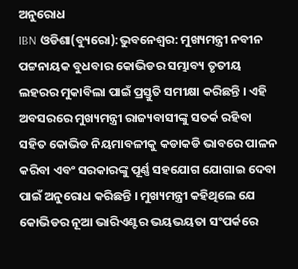ଅନୁରୋଧ
IBN ଓଡିଶା(ବ୍ୟୁରୋ):ଭୁବନେଶ୍ୱର: ମୁଖ୍ୟମନ୍ତ୍ରୀ ନବୀନ ପଟ୍ଟନାୟକ ବୁଧବାର କୋଭିଡର ସମ୍ଭାବ୍ୟ ତୃତୀୟ ଲହରର ମୁକାବିଲା ପାଇଁ ପ୍ରସ୍ତୁତି ସମୀକ୍ଷା କରିଛନ୍ତି । ଏହି ଅବସରରେ ମୁଖ୍ୟମନ୍ତ୍ରୀ ରାଜ୍ୟବାସୀଙ୍କୁ ସତର୍କ ରହିବା ସହିତ କୋଭିଡ ନିୟମାବଳୀକୁ କଡାକଡି ଭାବରେ ପାଳନ କରିବା ଏବଂ ସରକାରଙ୍କୁ ପୂର୍ଣ୍ଣ ସହଯୋଗ ଯୋଗାଇ ଦେବା ପାଇଁ ଅନୁରୋଧ କରିଛନ୍ତି । ମୁଖ୍ୟମନ୍ତ୍ରୀ କହିଥିଲେ ଯେ କୋଭିଡର ନୂଆ ଭାରିଏଣ୍ଟର ଭୟଭୟତା ସଂପର୍କରେ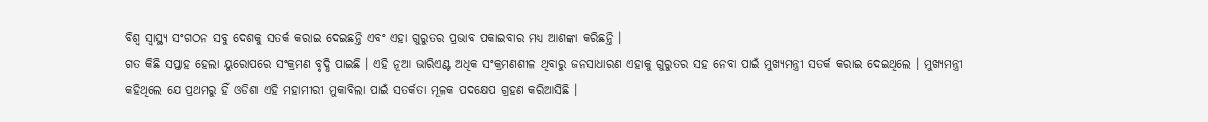ବିଶ୍ୱ ସ୍ୱାସ୍ଥ୍ୟ ସଂଗଠନ ସବୁ ଦେଶକୁ ସତର୍କ କରାଇ ଦେଇଛନ୍ତି ଏବଂ ଏହା ଗୁରୁତର ପ୍ରଭାବ ପକାଇବାର ମଧ୍ୟ ଆଶଙ୍କା କରିଛନ୍ତି ।
ଗତ କିଛି ସପ୍ତାହ ହେଲା ୟୁରୋପରେ ସଂକ୍ରମଣ ବୃଦ୍ଧି ପାଇଛି । ଏହି ନୂଆ ଭାରିଏଣ୍ଟ ଅଧିକ ସଂକ୍ରମଣଶୀଳ ଥିବାରୁ ଜନସାଧାରଣ ଏହାକୁ ଗୁରୁତର ସହ ନେବା ପାଇଁ ମୁଖ୍ୟମନ୍ତ୍ରୀ ସତର୍କ କରାଇ ଦେଇଥିଲେ । ମୁଖ୍ୟମନ୍ତ୍ରୀ କହିଥିଲେ ଯେ ପ୍ରଥମରୁ ହିଁ ଓଡିଶା ଏହି ମହାମୀରୀ ମୁକାବିଲା ପାଇଁ ସତର୍କତା ମୂଳକ ପଦକ୍ଷେପ ଗ୍ରହଣ କରିଆସିଛି ।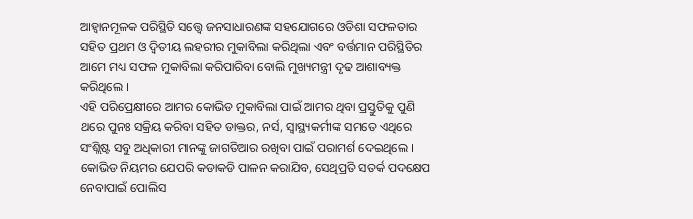ଆହ୍ବାନମୂଳକ ପରିସ୍ଥିତି ସତ୍ତ୍ବେ ଜନସାଧାରଣଙ୍କ ସହଯୋଗରେ ଓଡିଶା ସଫଳତାର ସହିତ ପ୍ରଥମ ଓ ଦ୍ବିତୀୟ ଲହରୀର ମୁକାବିଲା କରିଥିଲା ଏବଂ ବର୍ତ୍ତମାନ ପରିସ୍ଥିତିର ଆମେ ମଧ୍ୟ ସଫଳ ମୁକାବିଲା କରିପାରିବା ବୋଲି ମୁଖ୍ୟମନ୍ତ୍ରୀ ଦୃଢ ଆଶାବ୍ୟକ୍ତ କରିଥିଲେ ।
ଏହି ପରିପ୍ରେକ୍ଷୀରେ ଆମର କୋଭିଡ ମୁକାବିଲା ପାଇଁ ଆମର ଥିବା ପ୍ରସ୍ତୁତିକୁ ପୁଣି ଥରେ ପୁନଃ ସକ୍ରିୟ କରିବା ସହିତ ଡାକ୍ତର, ନର୍ସ, ସ୍ୱାସ୍ଥ୍ୟକର୍ମୀଙ୍କ ସମତେ ଏଥିରେ ସଂଶ୍ଲିଷ୍ଟ ସବୁ ଅଧିକାରୀ ମାନଙ୍କୁ ଜାଗତିଆର ରଖିବା ପାଇଁ ପରାମର୍ଶ ଦେଇଥିଲେ । କୋଭିଡ ନିୟମର ଯେପରି କଡାକଡି ପାଳନ କରାଯିବ, ସେଥିପ୍ରତି ସତର୍କ ପଦକ୍ଷେପ ନେବାପାଇଁ ପୋଲିସ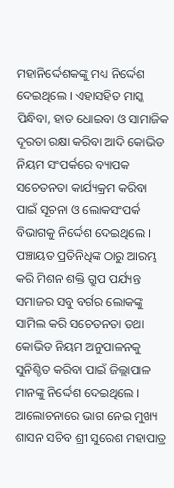ମହାନିର୍ଦ୍ଦେଶକଙ୍କୁ ମଧ୍ୟ ନିର୍ଦ୍ଦେଶ ଦେଇଥିଲେ । ଏହାସହିତ ମାସ୍କ ପିନ୍ଧିବା, ହାତ ଧୋଇବା ଓ ସାମାଜିକ ଦୂରତା ରକ୍ଷା କରିବା ଆଦି କୋଭିଡ ନିୟମ ସଂପର୍କରେ ବ୍ୟାପକ ସଚେତନତା କାର୍ଯ୍ୟକ୍ରମ କରିବା ପାଇଁ ସୂଚନା ଓ ଲୋକସଂପର୍କ ବିଭାଗକୁ ନିର୍ଦ୍ଦେଶ ଦେଇଥିଲେ ।
ପଞ୍ଚାୟତ ପ୍ରତିନିଧିଙ୍କ ଠାରୁ ଆରମ୍ଭ କରି ମିଶନ ଶକ୍ତି ଗ୍ରୁପ ପର୍ଯ୍ୟନ୍ତ ସମାଜର ସବୁ ବର୍ଗର ଲୋକଙ୍କୁ ସାମିଲ କରି ସଚେତନତା ତଥା କୋଭିଡ ନିୟମ ଅନୁପାଳନକୁ ସୁନିଶ୍ଚିତ କରିବା ପାଇଁ ଜିଲ୍ଲାପାଳ ମାନଙ୍କୁ ନିର୍ଦ୍ଦେଶ ଦେଇଥିଲେ । ଆଲୋଚନାରେ ଭାଗ ନେଇ ମୁଖ୍ୟ ଶାସନ ସଚିବ ଶ୍ରୀ ସୁରେଶ ମହାପାତ୍ର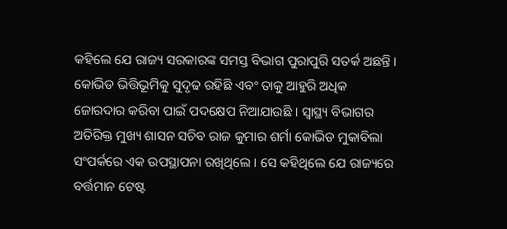କହିଲେ ଯେ ରାଜ୍ୟ ସରକାରଙ୍କ ସମସ୍ତ ବିଭାଗ ପୁରାପୁରି ସତର୍କ ଅଛନ୍ତି । କୋଭିଡ ଭିତ୍ତିଭୂମିକୁ ସୁଦୃଢ ରହିଛି ଏବଂ ତାକୁ ଆହୁରି ଅଧିକ ଜୋରଦାର କରିବା ପାଇଁ ପଦକ୍ଷେପ ନିଆଯାଉଛି । ସ୍ୱାସ୍ଥ୍ୟ ବିଭାଗର ଅତିରିକ୍ତ ମୁଖ୍ୟ ଶାସନ ସଚିବ ରାଜ କୁମାର ଶର୍ମା କୋଭିଡ ମୁକାବିଲା ସଂପର୍କରେ ଏକ ଉପସ୍ଥାପନା ରଖିଥିଲେ । ସେ କହିଥିଲେ ଯେ ରାଜ୍ୟରେ ବର୍ତ୍ତମାନ ଟେଷ୍ଟ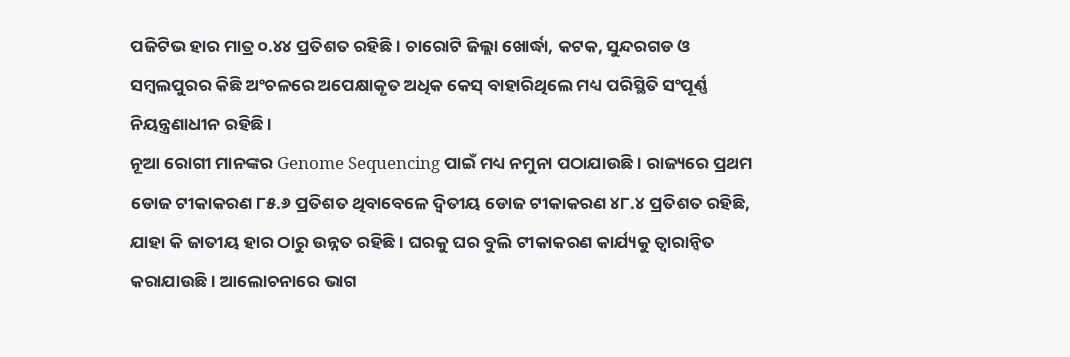ପଜିଟିଭ ହାର ମାତ୍ର ୦.୪୪ ପ୍ରତିଶତ ରହିଛି । ଚାରୋଟି ଜିଲ୍ଲା ଖୋର୍ଦ୍ଧା, କଟକ, ସୁନ୍ଦରଗଡ ଓ ସମ୍ବଲପୁରର କିଛି ଅଂଚଳରେ ଅପେକ୍ଷାକୃତ ଅଧିକ କେସ୍ ବାହାରିଥିଲେ ମଧ୍ୟ ପରିସ୍ଥିତି ସଂପୂର୍ଣ୍ଣ ନିୟନ୍ତ୍ରଣାଧୀନ ରହିଛି ।
ନୂଆ ରୋଗୀ ମାନଙ୍କର Genome Sequencing ପାଇଁ ମଧ୍ୟ ନମୁନା ପଠାଯାଉଛି । ରାଜ୍ୟରେ ପ୍ରଥମ ଡୋଜ ଟୀକାକରଣ ୮୫.୬ ପ୍ରତିଶତ ଥିବାବେଳେ ଦ୍ୱିତୀୟ ଡୋଜ ଟୀକାକରଣ ୪୮.୪ ପ୍ରତିଶତ ରହିଛି, ଯାହା କି ଜାତୀୟ ହାର ଠାରୁ ଉନ୍ନତ ରହିଛି । ଘରକୁ ଘର ବୁଲି ଟୀକାକରଣ କାର୍ଯ୍ୟକୁ ତ୍ୱାରାନ୍ୱିତ କରାଯାଉଛି । ଆଲୋଚନାରେ ଭାଗ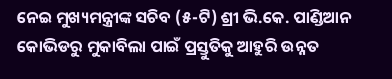ନେଇ ମୁଖ୍ୟମନ୍ତ୍ରୀଙ୍କ ସଚିବ (୫-ଟି) ଶ୍ରୀ ଭି.କେ. ପାଣ୍ଡିଆନ କୋଭିଡରୁ ମୁକାବିଲା ପାଇଁ ପ୍ରସ୍ତୁତିକୁ ଆହୁରି ଉନ୍ନତ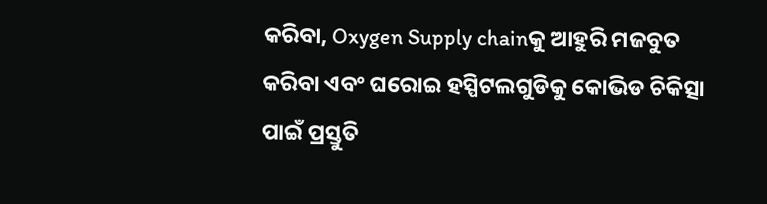କରିବା, Oxygen Supply chainକୁ ଆହୁରି ମଜବୁତ କରିବା ଏବଂ ଘରୋଇ ହସ୍ପିଟଲଗୁଡିକୁ କୋଭିଡ ଚିକିତ୍ସା ପାଇଁ ପ୍ରସ୍ତୁତି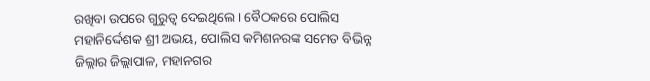ରଖିବା ଉପରେ ଗୁରୁତ୍ବ ଦେଇଥିଲେ । ବୈଠକରେ ପୋଲିସ ମହାନିର୍ଦ୍ଦେଶକ ଶ୍ରୀ ଅଭୟ, ପୋଲିସ କମିଶନରଙ୍କ ସମେତ ବିଭିନ୍ନ ଜିଲ୍ଲାର ଜିଲ୍ଲାପାଳ, ମହାନଗର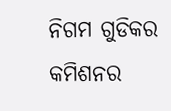ନିଗମ ଗୁଡିକର କମିଶନର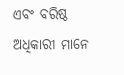ଏବଂ ବରିଷ୍ଠ ଅଧିକାରୀ ମାନେ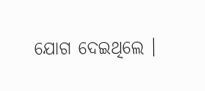ଯୋଗ ଦେଇଥିଲେ ।